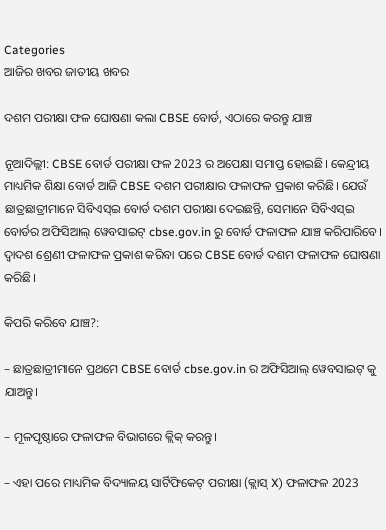Categories
ଆଜିର ଖବର ଜାତୀୟ ଖବର

ଦଶମ ପରୀକ୍ଷା ଫଳ ଘୋଷଣା କଲା CBSE ବୋର୍ଡ, ଏଠାରେ କରନ୍ତୁ ଯାଞ୍ଚ

ନୂଆଦିଲ୍ଲୀ: CBSE ବୋର୍ଡ ପରୀକ୍ଷା ଫଳ 2023 ର ଅପେକ୍ଷା ସମାପ୍ତ ହୋଇଛି। କେନ୍ଦ୍ରୀୟ ମାଧ୍ୟମିକ ଶିକ୍ଷା ବୋର୍ଡ ଆଜି CBSE ଦଶମ ପରୀକ୍ଷାର ଫଳାଫଳ ପ୍ରକାଶ କରିଛି। ଯେଉଁ ଛାତ୍ରଛାତ୍ରୀମାନେ ସିବିଏସ୍ଇ ବୋର୍ଡ ଦଶମ ପରୀକ୍ଷା ଦେଇଛନ୍ତି, ସେମାନେ ସିବିଏସ୍ଇ ବୋର୍ଡର ଅଫିସିଆଲ୍ ୱେବସାଇଟ୍ cbse.gov.in ରୁ ବୋର୍ଡ ଫଳାଫଳ ଯାଞ୍ଚ କରିପାରିବେ। ଦ୍ୱାଦଶ ଶ୍ରେଣୀ ଫଳାଫଳ ପ୍ରକାଶ କରିବା ପରେ CBSE ବୋର୍ଡ ଦଶମ ଫଳାଫଳ ଘୋଷଣା କରିଛି।

କିପରି କରିବେ ଯାଞ୍ଚ?:

– ଛାତ୍ରଛାତ୍ରୀମାନେ ପ୍ରଥମେ CBSE ବୋର୍ଡ cbse.gov.in ର ଅଫିସିଆଲ୍ ୱେବସାଇଟ୍ କୁ ଯାଅନ୍ତୁ।

– ମୂଳପୃଷ୍ଠାରେ ଫଳାଫଳ ବିଭାଗରେ କ୍ଲିକ୍ କରନ୍ତୁ।

– ଏହା ପରେ ମାଧ୍ୟମିକ ବିଦ୍ୟାଳୟ ସାର୍ଟିଫିକେଟ୍ ପରୀକ୍ଷା (କ୍ଲାସ୍ X) ଫଳାଫଳ 2023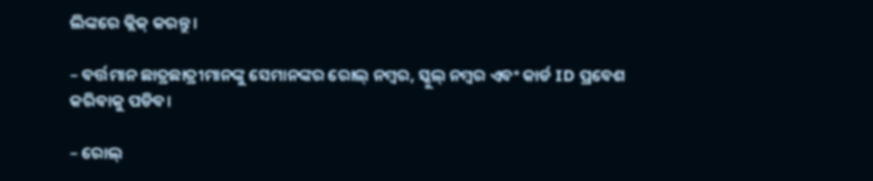ଲିଙ୍କରେ କ୍ଲିକ୍ କରନ୍ତୁ।

– ବର୍ତ୍ତମାନ ଛାତ୍ରଛାତ୍ରୀମାନଙ୍କୁ ସେମାନଙ୍କର ରୋଲ୍ ନମ୍ବର, ସ୍କୁଲ୍ ନମ୍ବର ଏବଂ କାର୍ଡ ID ପ୍ରବେଶ କରିବାକୁ ପଡିବ।

– ରୋଲ୍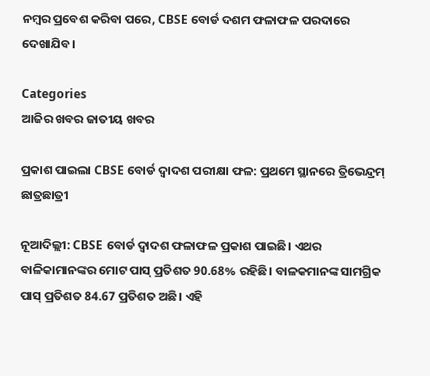ନମ୍ବର ପ୍ରବେଶ କରିବା ପରେ, CBSE ବୋର୍ଡ ଦଶମ ଫଳାଫଳ ପରଦାରେ ଦେଖାଯିବ।

Categories
ଆଜିର ଖବର ଜାତୀୟ ଖବର

ପ୍ରକାଶ ପାଇଲା CBSE ବୋର୍ଡ ଦ୍ୱାଦଶ ପରୀକ୍ଷା ଫଳ: ପ୍ରଥମେ ସ୍ଥାନରେ ତ୍ରିଭେନ୍ଦ୍ରମ୍ ଛାତ୍ରଛାତ୍ରୀ

ନୂଆଦିଲ୍ଲୀ: CBSE ବୋର୍ଡ ଦ୍ୱାଦଶ ଫଳାଫଳ ପ୍ରକାଶ ପାଇଛି। ଏଥର ବାଳିକାମାନଙ୍କର ମୋଟ ପାସ୍ ପ୍ରତିଶତ 90.68% ରହିଛି। ବାଳକମାନଙ୍କ ସାମଗ୍ରିକ ପାସ୍ ପ୍ରତିଶତ 84.67 ପ୍ରତିଶତ ଅଛି। ଏହି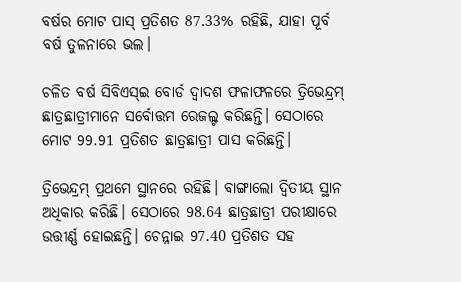ବର୍ଷର ମୋଟ ପାସ୍ ପ୍ରତିଶତ 87.33% ରହିଛି, ଯାହା ପୂର୍ବ ବର୍ଷ ତୁଳନାରେ ଭଲ।

ଚଳିତ ବର୍ଷ ସିବିଏସ୍ଇ ବୋର୍ଡ ଦ୍ଵାଦଶ ଫଳାଫଳରେ ତ୍ରିଭେନ୍ଦ୍ରମ୍ ଛାତ୍ରଛାତ୍ରୀମାନେ ସର୍ବୋତ୍ତମ ରେଜଲ୍ଟ କରିଛନ୍ତି। ସେଠାରେ ମୋଟ 99.91 ପ୍ରତିଶତ ଛାତ୍ରଛାତ୍ରୀ ପାସ କରିଛନ୍ତି।

ତ୍ରିଭେନ୍ଦ୍ରମ୍ ପ୍ରଥମେ ସ୍ଥାନରେ ରହିଛି। ବାଙ୍ଗାଲୋ ଦ୍ୱିତୀୟ ସ୍ଥାନ ଅଧିକାର କରିଛି। ସେଠାରେ 98.64 ଛାତ୍ରଛାତ୍ରୀ ପରୀକ୍ଷାରେ ଉତ୍ତୀର୍ଣ୍ଣ ହୋଇଛନ୍ତି। ଚେନ୍ନାଇ 97.40 ପ୍ରତିଶତ ସହ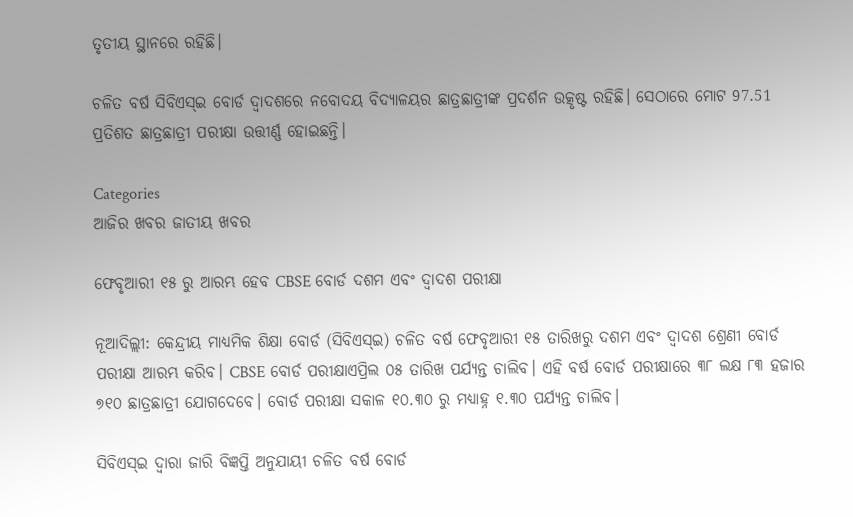ତୃତୀୟ ସ୍ଥାନରେ ରହିଛି।

ଚଳିତ ବର୍ଷ ସିବିଏସ୍ଇ ବୋର୍ଡ ଦ୍ୱାଦଶରେ ନବୋଦୟ ବିଦ୍ୟାଳୟର ଛାତ୍ରଛାତ୍ରୀଙ୍କ ପ୍ରଦର୍ଶନ ଉତ୍କୃଷ୍ଟ ରହିଛି। ସେଠାରେ ମୋଟ 97.51 ପ୍ରତିଶତ ଛାତ୍ରଛାତ୍ରୀ ପରୀକ୍ଷା ଉତ୍ତୀର୍ଣ୍ଣ ହୋଇଛନ୍ତି।

Categories
ଆଜିର ଖବର ଜାତୀୟ ଖବର

ଫେବୃଆରୀ ୧୫ ରୁ ଆରମ୍ଭ ହେବ CBSE ବୋର୍ଡ ଦଶମ ଏବଂ ଦ୍ୱାଦଶ ପରୀକ୍ଷା

ନୂଆଦିଲ୍ଲୀ: କେନ୍ଦ୍ରୀୟ ମାଧ୍ୟମିକ ଶିକ୍ଷା ବୋର୍ଡ (ସିବିଏସ୍ଇ) ଚଳିତ ବର୍ଷ ଫେବୃଆରୀ ୧୫ ତାରିଖରୁ ଦଶମ ଏବଂ ଦ୍ୱାଦଶ ଶ୍ରେଣୀ ବୋର୍ଡ ପରୀକ୍ଷା ଆରମ୍ଭ କରିବ। CBSE ବୋର୍ଡ ପରୀକ୍ଷାଏପ୍ରିଲ ୦୫ ତାରିଖ ପର୍ଯ୍ୟନ୍ତ ଚାଲିବ। ଏହି ବର୍ଷ ବୋର୍ଡ ପରୀକ୍ଷାରେ ୩୮ ଲକ୍ଷ ୮୩ ହଜାର ୭୧୦ ଛାତ୍ରଛାତ୍ରୀ ଯୋଗଦେବେ। ବୋର୍ଡ ପରୀକ୍ଷା ସକାଳ ୧୦.୩୦ ରୁ ମଧ୍ୟାହ୍ନ ୧.୩୦ ପର୍ଯ୍ୟନ୍ତ ଚାଲିବ।

ସିବିଏସ୍ଇ ଦ୍ଵାରା ଜାରି ବିଜ୍ଞପ୍ତି ଅନୁଯାୟୀ ଚଳିତ ବର୍ଷ ବୋର୍ଡ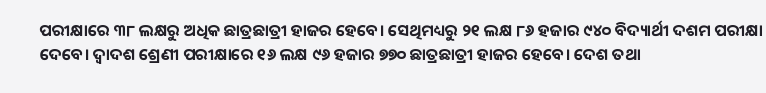ପରୀକ୍ଷାରେ ୩୮ ଲକ୍ଷରୁ ଅଧିକ ଛାତ୍ରଛାତ୍ରୀ ହାଜର ହେବେ। ସେଥିମଧ୍ୟରୁ ୨୧ ଲକ୍ଷ ୮୬ ହଜାର ୯୪୦ ବିଦ୍ୟାର୍ଥୀ ଦଶମ ପରୀକ୍ଷା ଦେବେ। ଦ୍ୱାଦଶ ଶ୍ରେଣୀ ପରୀକ୍ଷାରେ ୧୬ ଲକ୍ଷ ୯୬ ହଜାର ୭୭୦ ଛାତ୍ରଛାତ୍ରୀ ହାଜର ହେବେ। ଦେଶ ତଥା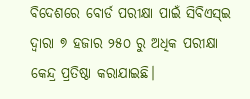ବିଦେଶରେ ବୋର୍ଡ ପରୀକ୍ଷା ପାଇଁ ସିବିଏସ୍ଇ ଦ୍ୱାରା ୭ ହଜାର ୨୫୦ ରୁ ଅଧିକ ପରୀକ୍ଷା କେନ୍ଦ୍ର ପ୍ରତିଷ୍ଠା କରାଯାଇଛି।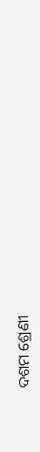ଦଶମ ଶ୍ରେଣୀ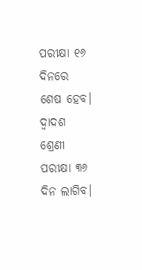ପରୀକ୍ଷା ୧୬ ଦିନରେ ଶେଷ ହେବ। ଦ୍ୱାଦଶ ଶ୍ରେଣୀ ପରୀକ୍ଷା ୩୬ ଦିନ ଲାଗିବ।